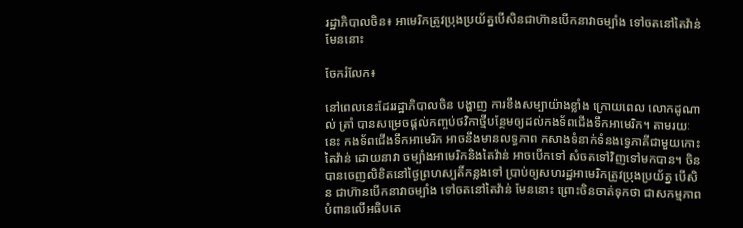រដ្ឋាភិបាលចិន៖ អាមេរិកត្រូវប្រុងប្រយ័ត្នបើសិនជាហ៊ានបើកនាវាចម្បាំង ទៅចតនៅតៃវ៉ាន់មែននោះ

ចែករំលែក៖

នៅពេលនេះដែររដ្ឋាភិបាលចិន បង្ហាញ ការខឹងសម្បាយ៉ាងខ្លាំង ក្រោយពេល លោកដូណាល់ ត្រាំ បានសម្រេចផ្តល់កញ្ចប់ថវិកាថ្មីបន្ថែមឲ្យដល់កងទ័ពជើងទឹកអាមេរិក។ តាមរយៈនេះ កងទ័ពជើងទឹកអាមេរិក អាចនឹងមានលទ្ធភាព កសាងទំនាក់ទំនងទ្វេភាគីជាមួយកោះតៃវ៉ាន់ ដោយនាវា ចម្បាំងអាមេរិកនិងតៃវ៉ាន់ អាចបើកទៅ សំចតទៅវិញទៅមកបាន។ ចិនបានចេញលិខិតនៅថ្ងៃព្រហស្បតិ៍កន្លងទៅ ប្រាប់ឲ្យសហរដ្ឋអាមេរិកត្រូវប្រុងប្រយ័ត្ន បើសិន ជាហ៊ានបើកនាវាចម្បាំង ទៅចតនៅតៃវ៉ាន់ មែននោះ ព្រោះចិនចាត់ទុកថា ជាសកម្មភាពបំពានលើអធិបតេ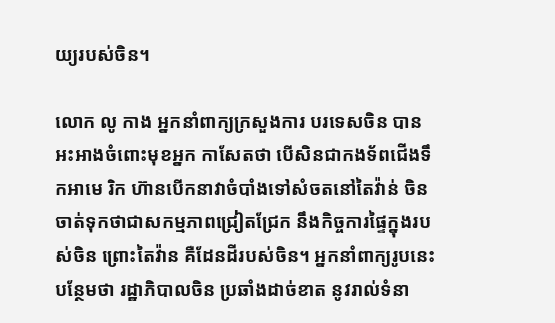យ្យរបស់ចិន។

លោក លូ កាង អ្នកនាំពាក្យក្រសួងការ បរទេសចិន បានអះអាងចំពោះមុខអ្នក កាសែតថា បើសិនជាកងទ័ពជើងទឹកអាមេ រិក ហ៊ានបើកនាវាចំបាំងទៅសំចតនៅតៃវ៉ាន់ ចិនចាត់ទុកថាជាសកម្មភាពជ្រៀតជ្រែក នឹងកិច្ចការផ្ទៃក្នុងរបស់ចិន ព្រោះតៃវ៉ាន គឺដែនដីរបស់ចិន។ អ្នកនាំពាក្យរូបនេះ បន្ថែមថា រដ្ឋាភិបាលចិន ប្រឆាំងដាច់ខាត នូវរាល់ទំនា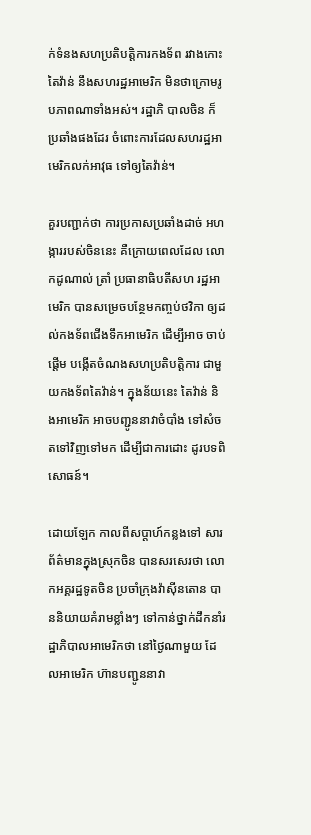ក់ទំនងសហប្រតិបត្តិការកងទ័ព រវាងកោះតៃវ៉ាន់ នឹងសហរដ្ឋអាមេរិក មិនថាក្រោមរូបភាពណាទាំងអស់។ រដ្ឋាភិ បាលចិន ក៏ប្រឆាំងផងដែរ ចំពោះការដែលសហរដ្ឋអាមេរិកលក់អាវុធ ទៅឲ្យតៃវ៉ាន់។

គួរបញ្ជាក់ថា ការប្រកាសប្រឆាំងដាច់ អហង្ការរបស់ចិននេះ គឺក្រោយពេលដែល លោកដូណាល់ ត្រាំ ប្រធានាធិបតីសហ រដ្ឋអាមេរិក បានសម្រេចបន្ថែមកញ្ចប់ថវិកា ឲ្យដល់កងទ័ពជើងទឹកអាមេរិក ដើម្បីអាច ចាប់ផ្តើម បង្កើតចំណងសហប្រតិបត្តិការ ជាមួយកងទ័ពតៃវ៉ាន់។ ក្នុងន័យនេះ តៃវ៉ាន់ និងអាមេរិក អាចបញ្ជូននាវាចំបាំង ទៅសំចតទៅវិញទៅមក ដើម្បីជាការដោះ ដូរបទពិសោធន៍។

ដោយឡែក កាលពីសប្តាហ៍កន្លងទៅ សារព័ត៌មានក្នុងស្រុកចិន បានសរសេរថា លោកអគ្គរដ្ឋទូតចិន ប្រចាំក្រុងវ៉ាស៊ីនតោន បាននិយាយគំរាមខ្លាំងៗ ទៅកាន់ថ្នាក់ដឹកនាំរដ្ឋាភិបាលអាមេរិកថា នៅថ្ងៃណាមួយ ដែលអាមេរិក ហ៊ានបញ្ជូននាវា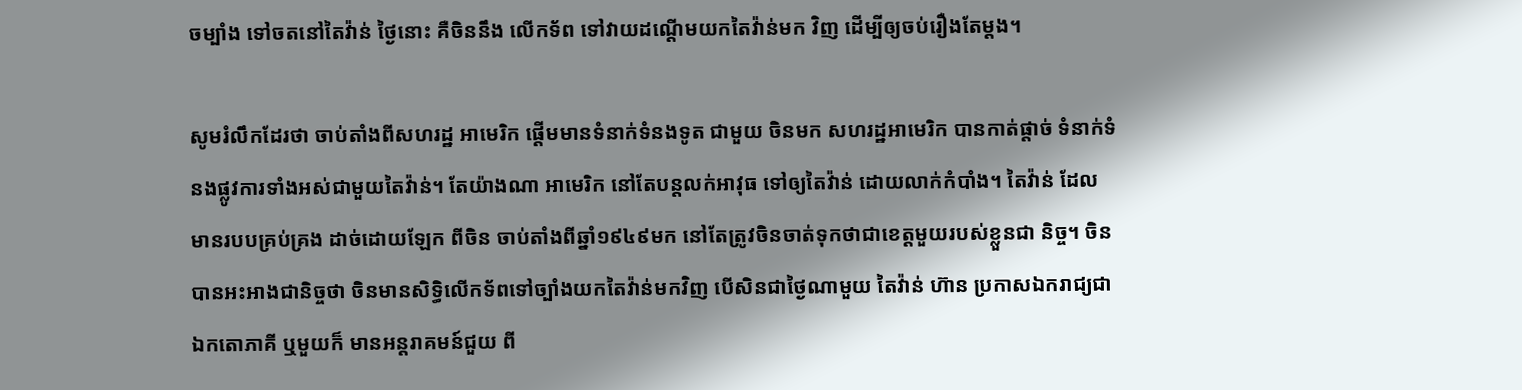ចម្បាំង ទៅចតនៅតៃវ៉ាន់ ថ្ងៃនោះ គឺចិននឹង លើកទ័ព ទៅវាយដណ្តើមយកតៃវ៉ាន់មក វិញ ដើម្បីឲ្យចប់រឿងតែម្តង។

សូមរំលឹកដែរថា ចាប់តាំងពីសហរដ្ឋ អាមេរិក ផ្តើមមានទំនាក់ទំនងទូត ជាមួយ ចិនមក សហរដ្ឋអាមេរិក បានកាត់ផ្តាច់ ទំនាក់ទំនងផ្លូវការទាំងអស់ជាមួយតៃវ៉ាន់។ តែយ៉ាងណា អាមេរិក នៅតែបន្តលក់អាវុធ ទៅឲ្យតៃវ៉ាន់ ដោយលាក់កំបាំង។ តៃវ៉ាន់ ដែលមានរបបគ្រប់គ្រង ដាច់ដោយឡែក ពីចិន ចាប់តាំងពីឆ្នាំ១៩៤៩មក នៅតែត្រូវចិនចាត់ទុកថាជាខេត្តមួយរបស់ខ្លួនជា និច្ច។ ចិន បានអះអាងជានិច្ចថា ចិនមានសិទ្ធិលើកទ័ពទៅច្បាំងយកតៃវ៉ាន់មកវិញ បើសិនជាថ្ងៃណាមួយ តៃវ៉ាន់ ហ៊ាន ប្រកាសឯករាជ្យជាឯកតោភាគី ឬមួយក៏ មានអន្តរាគមន៍ជួយ ពី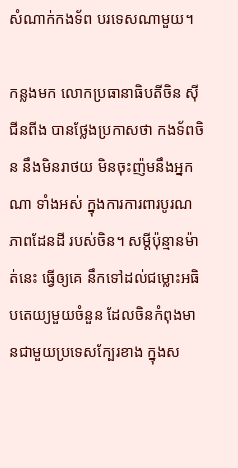សំណាក់កងទ័ព បរទេសណាមួយ។

កន្លងមក លោកប្រធានាធិបតីចិន ស៊ី ជីនពីង បានថ្លែងប្រកាសថា កងទ័ពចិន នឹងមិនរាថយ មិនចុះញ៉មនឹងអ្នកណា ទាំងអស់ ក្នុងការការពារបូរណភាពដែនដី របស់ចិន។ សម្តីប៉ុន្មានម៉ាត់នេះ ធ្វើឲ្យគេ នឹកទៅដល់ជម្លោះអធិបតេយ្យមួយចំនួន ដែលចិនកំពុងមានជាមួយប្រទេសក្បែរខាង ក្នុងស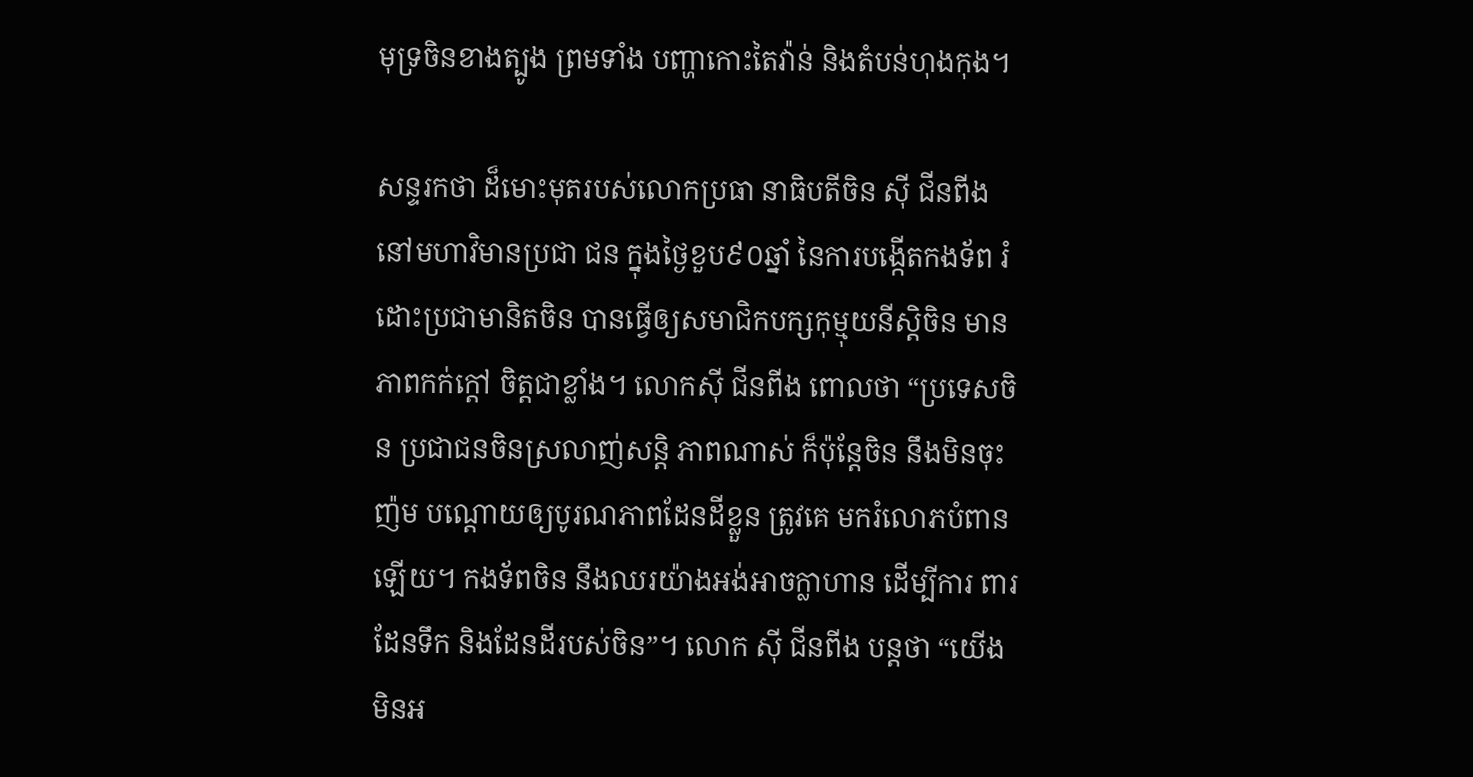មុទ្រចិនខាងត្បូង ព្រមទាំង បញ្ហាកោះតៃវ៉ាន់ និងតំបន់ហុងកុង។

សន្ទរកថា ដ៏មោះមុតរបស់លោកប្រធា នាធិបតីចិន ស៊ី ជីនពីង នៅមហាវិមានប្រជា ជន ក្នុងថ្ងៃខួប៩០ឆ្នាំ នៃការបង្កើតកងទ័ព រំដោះប្រជាមានិតចិន បានធ្វើឲ្យសមាជិកបក្សកុម្មុយនីស្តិចិន មានភាពកក់ក្តៅ ចិត្តជាខ្លាំង។ លោកស៊ី ជីនពីង ពោលថា “ប្រទេសចិន ប្រជាជនចិនស្រលាញ់សន្តិ ភាពណាស់ ក៏ប៉ុន្តែចិន នឹងមិនចុះញ៉ម បណ្តោយឲ្យបូរណភាពដែនដីខ្លួន ត្រូវគេ មករំលោភបំពានឡើយ។ កងទ័ពចិន នឹងឈរយ៉ាងអង់អាចក្លាហាន ដើម្បីការ ពារដែនទឹក និងដែនដីរបស់ចិន”។ លោក ស៊ី ជីនពីង បន្តថា “យើងមិនអ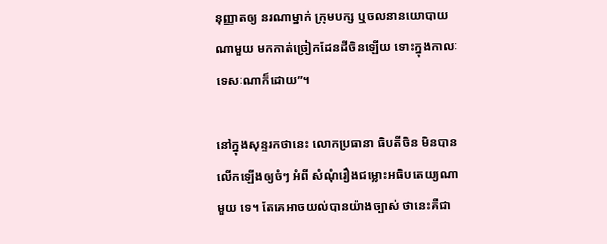នុញ្ញាតឲ្យ នរណាម្នាក់ ក្រុមបក្ស ឬចលនានយោបាយ ណាមួយ មកកាត់ច្រៀកដែនដីចិនឡើយ ទោះក្នុងកាលៈទេសៈណាក៏ដោយ”។

នៅក្នុងសុន្ទរកថានេះ លោកប្រធានា ធិបតីចិន មិនបានលើកឡើងឲ្យចំៗ អំពី សំណុំរឿងជម្លោះអធិបតេយ្យណាមួយ ទេ។ តែគេអាចយល់បានយ៉ាងច្បាស់ ថានេះគឺជា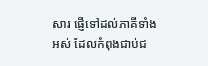សារ ផ្ញើទៅដល់ភាគីទាំងអស់ ដែលកំពុងជាប់ជ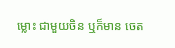ម្លោះ ជាមួយចិន ឬក៏មាន ចេត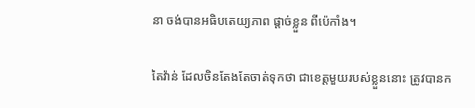នា ចង់បានអធិបតេយ្យភាព ផ្តាច់ខ្លួន ពីប៉េកាំង។

តៃវ៉ាន់ ដែលចិនតែងតែចាត់ទុកថា ជាខេត្តមួយរបស់ខ្លួននោះ ត្រូវបានក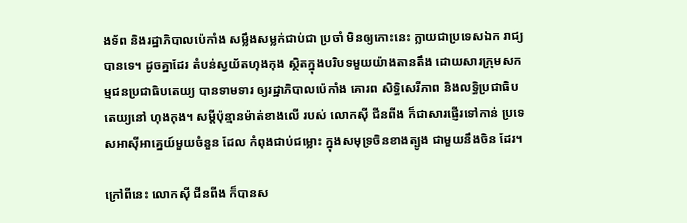ងទ័ព និងរដ្ឋាភិបាលប៉េកាំង សម្លឹងសម្លក់ជាប់ជា ប្រចាំ មិនឲ្យកោះនេះ ក្លាយជាប្រទេសឯក រាជ្យបានទេ។ ដូចគ្នាដែរ តំបន់ស្វយ័តហុងកុង ស្ថិតក្នុងបរិបទមួយយ៉ាងតានតឹង ដោយសារក្រុមសកម្មជនប្រជាធិបតេយ្យ បានទាមទារ ឲ្យរដ្ឋាភិបាលប៉េកាំង គោរព សិទ្ធិសេរីភាព និងលទ្ធិប្រជាធិបតេយ្យនៅ ហុងកុង។ សម្តីប៉ុន្មានម៉ាត់ខាងលើ របស់ លោកស៊ី ជីនពីង ក៏ជាសារផ្ញើរទៅកាន់ ប្រទេសអាស៊ីអាគ្នេយ៍មួយចំនួន ដែល កំពុងជាប់ជម្លោះ ក្នុងសមុទ្រចិនខាងត្បូង ជាមួយនឹងចិន ដែរ។

ក្រៅពីនេះ លោកស៊ី ជីនពីង ក៏បានស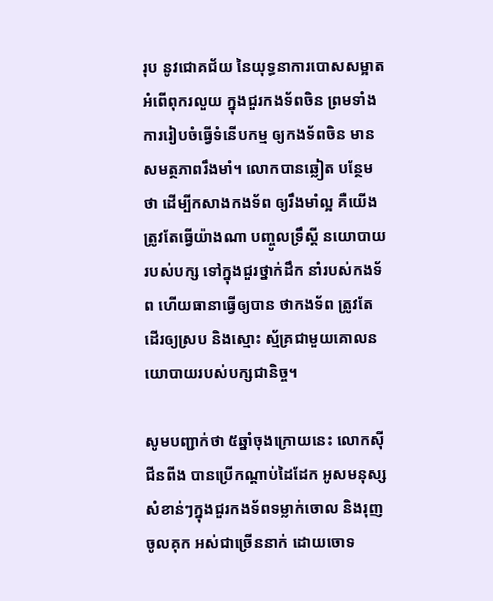រុប នូវជោគជ័យ នៃយុទ្ធនាការបោសសម្អាត អំពើពុករលួយ ក្នុងជួរកងទ័ពចិន ព្រមទាំង ការរៀបចំធ្វើទំនើបកម្ម ឲ្យកងទ័ពចិន មានសមត្ថភាពរឹងមាំ។ លោកបានឆ្លៀត បន្ថែមថា ដើម្បីកសាងកងទ័ព ឲ្យរឹងមាំល្អ គឺយើងត្រូវតែធ្វើយ៉ាងណា បញ្ចូលទ្រឹស្តី នយោបាយរបស់បក្ស ទៅក្នុងជួរថ្នាក់ដឹក នាំរបស់កងទ័ព ហើយធានាធ្វើឲ្យបាន ថាកងទ័ព ត្រូវតែដើរឲ្យស្រប និងស្មោះ ស្ម័គ្រជាមួយគោលនយោបាយរបស់បក្សជានិច្ច។

សូមបញ្ជាក់ថា ៥ឆ្នាំចុងក្រោយនេះ លោកស៊ី ជីនពីង បានប្រើកណ្តាប់ដៃដែក អូសមនុស្សសំខាន់ៗក្នុងជួរកងទ័ពទម្លាក់ចោល និងរុញចូលគុក អស់ជាច្រើននាក់ ដោយចោទ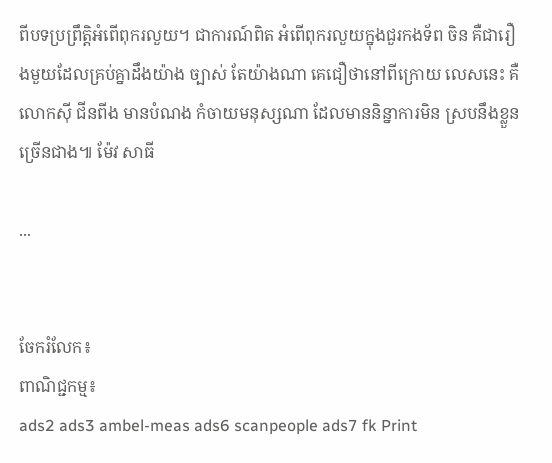ពីបទប្រព្រឹត្តិអំពើពុករលួយ។ ជាការណ៍ពិត អំពើពុករលួយក្នុងជួរកងទ័ព ចិន គឺជារឿងមួយដែលគ្រប់គ្នាដឹងយ៉ាង ច្បាស់ តែយ៉ាងណា គេជឿថានៅពីក្រោយ លេសនេះ គឺលោកស៊ី ជីនពីង មានបំណង កំចាយមនុស្សណា ដែលមាននិន្នាការមិន ស្របនឹងខ្លួន ច្រើនជាង៕ ម៉ែវ សាធី

...


ចែករំលែក៖
ពាណិជ្ជកម្ម៖
ads2 ads3 ambel-meas ads6 scanpeople ads7 fk Print